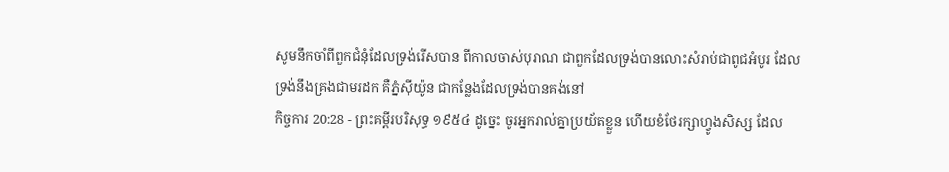សូមនឹកចាំពីពួកជំនុំដែលទ្រង់រើសបាន ពីកាលចាស់បុរាណ ជាពួកដែលទ្រង់បានលោះសំរាប់ជាពូជអំបូរ ដែលទ្រង់នឹងគ្រងជាមរដក គឺភ្នំស៊ីយ៉ូន ជាកន្លែងដែលទ្រង់បានគង់នៅ
កិច្ចការ 20:28 - ព្រះគម្ពីរបរិសុទ្ធ ១៩៥៤ ដូច្នេះ ចូរអ្នករាល់គ្នាប្រយ័តខ្លួន ហើយខំថែរក្សាហ្វូងសិស្ស ដែល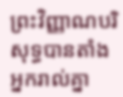ព្រះវិញ្ញាណបរិសុទ្ធបានតាំងអ្នករាល់គ្នា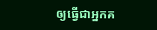ឲ្យធ្វើជាអ្នកគ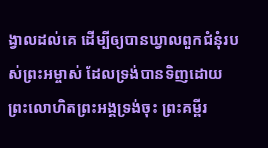ង្វាលដល់គេ ដើម្បីឲ្យបានឃ្វាលពួកជំនុំរបស់ព្រះអម្ចាស់ ដែលទ្រង់បានទិញដោយព្រះលោហិតព្រះអង្គទ្រង់ចុះ ព្រះគម្ពីរ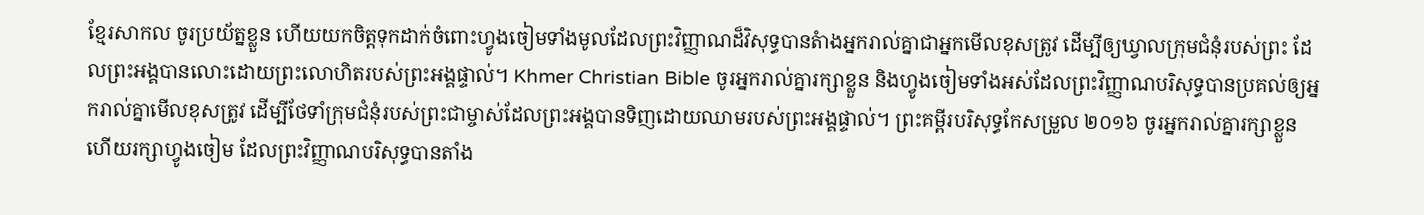ខ្មែរសាកល ចូរប្រយ័ត្នខ្លួន ហើយយកចិត្តទុកដាក់ចំពោះហ្វូងចៀមទាំងមូលដែលព្រះវិញ្ញាណដ៏វិសុទ្ធបានតំាងអ្នករាល់គ្នាជាអ្នកមើលខុសត្រូវ ដើម្បីឲ្យឃ្វាលក្រុមជំនុំរបស់ព្រះ ដែលព្រះអង្គបានលោះដោយព្រះលោហិតរបស់ព្រះអង្គផ្ទាល់។ Khmer Christian Bible ចូរអ្នករាល់គ្នារក្សាខ្លួន និងហ្វូងចៀមទាំងអស់ដែលព្រះវិញ្ញាណបរិសុទ្ធបានប្រគល់ឲ្យអ្នករាល់គ្នាមើលខុសត្រូវ ដើម្បីថែទាំក្រុមជំនុំរបស់ព្រះជាម្ចាស់ដែលព្រះអង្គបានទិញដោយឈាមរបស់ព្រះអង្គផ្ទាល់។ ព្រះគម្ពីរបរិសុទ្ធកែសម្រួល ២០១៦ ចូរអ្នករាល់គ្នារក្សាខ្លួន ហើយរក្សាហ្វូងចៀម ដែលព្រះវិញ្ញាណបរិសុទ្ធបានតាំង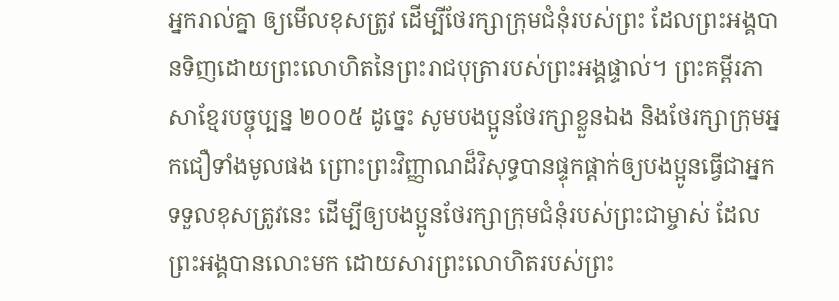អ្នករាល់គ្នា ឲ្យមើលខុសត្រូវ ដើម្បីថែរក្សាក្រុមជំនុំរបស់ព្រះ ដែលព្រះអង្គបានទិញដោយព្រះលោហិតនៃព្រះរាជបុត្រារបស់ព្រះអង្គផ្ទាល់។ ព្រះគម្ពីរភាសាខ្មែរបច្ចុប្បន្ន ២០០៥ ដូច្នេះ សូមបងប្អូនថែរក្សាខ្លួនឯង និងថែរក្សាក្រុមអ្នកជឿទាំងមូលផង ព្រោះព្រះវិញ្ញាណដ៏វិសុទ្ធបានផ្ទុកផ្ដាក់ឲ្យបងប្អូនធ្វើជាអ្នកទទួលខុសត្រូវនេះ ដើម្បីឲ្យបងប្អូនថែរក្សាក្រុមជំនុំរបស់ព្រះជាម្ចាស់ ដែលព្រះអង្គបានលោះមក ដោយសារព្រះលោហិតរបស់ព្រះ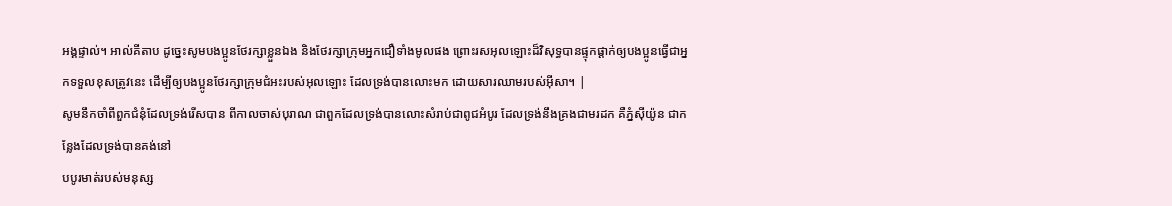អង្គផ្ទាល់។ អាល់គីតាប ដូច្នេះសូមបងប្អូនថែរក្សាខ្លួនឯង និងថែរក្សាក្រុមអ្នកជឿទាំងមូលផង ព្រោះរសអុលឡោះដ៏វិសុទ្ធបានផ្ទុកផ្ដាក់ឲ្យបងប្អូនធ្វើជាអ្នកទទួលខុសត្រូវនេះ ដើម្បីឲ្យបងប្អូនថែរក្សាក្រុមជំអះរបស់អុលឡោះ ដែលទ្រង់បានលោះមក ដោយសារឈាមរបស់អ៊ីសា។ |
សូមនឹកចាំពីពួកជំនុំដែលទ្រង់រើសបាន ពីកាលចាស់បុរាណ ជាពួកដែលទ្រង់បានលោះសំរាប់ជាពូជអំបូរ ដែលទ្រង់នឹងគ្រងជាមរដក គឺភ្នំស៊ីយ៉ូន ជាកន្លែងដែលទ្រង់បានគង់នៅ
បបូរមាត់របស់មនុស្ស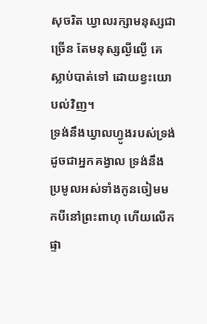សុចរិត ឃ្វាលរក្សាមនុស្សជាច្រើន តែមនុស្សល្ងីល្ងើ គេស្លាប់បាត់ទៅ ដោយខ្វះយោបល់វិញ។
ទ្រង់នឹងឃ្វាលហ្វូងរបស់ទ្រង់ ដូចជាអ្នកគង្វាល ទ្រង់នឹងប្រមូលអស់ទាំងកូនចៀមមកបីនៅព្រះពាហុ ហើយលើកផ្ទា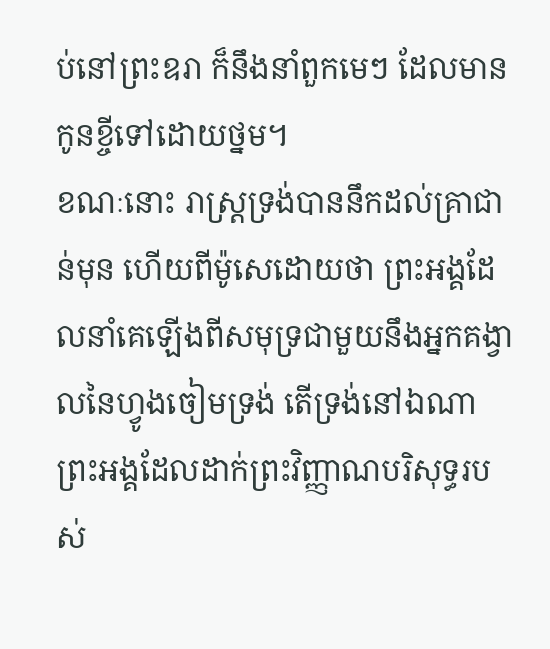ប់នៅព្រះឧរា ក៏នឹងនាំពួកមេៗ ដែលមានកូនខ្ចីទៅដោយថ្នម។
ខណៈនោះ រាស្ត្រទ្រង់បាននឹកដល់គ្រាជាន់មុន ហើយពីម៉ូសេដោយថា ព្រះអង្គដែលនាំគេឡើងពីសមុទ្រជាមួយនឹងអ្នកគង្វាលនៃហ្វូងចៀមទ្រង់ តើទ្រង់នៅឯណា ព្រះអង្គដែលដាក់ព្រះវិញ្ញាណបរិសុទ្ធរបស់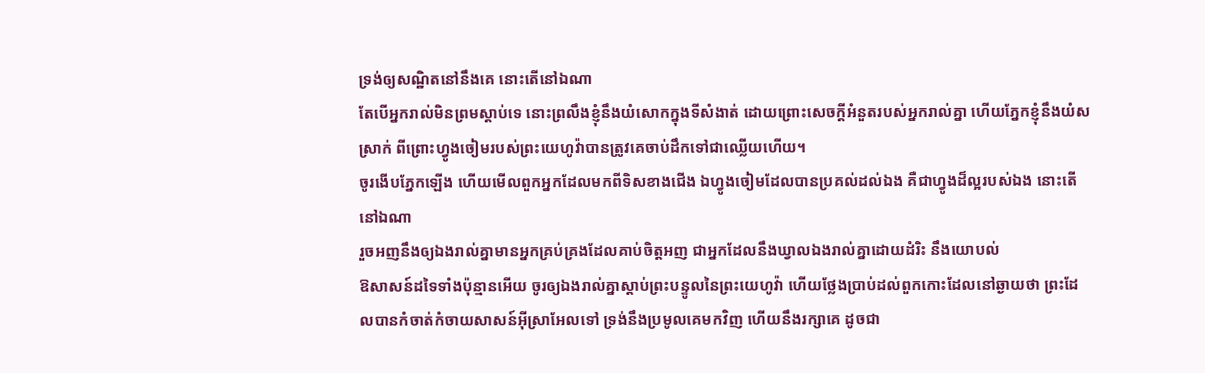ទ្រង់ឲ្យសណ្ឋិតនៅនឹងគេ នោះតើនៅឯណា
តែបើអ្នករាល់មិនព្រមស្តាប់ទេ នោះព្រលឹងខ្ញុំនឹងយំសោកក្នុងទីសំងាត់ ដោយព្រោះសេចក្ដីអំនួតរបស់អ្នករាល់គ្នា ហើយភ្នែកខ្ញុំនឹងយំសស្រាក់ ពីព្រោះហ្វូងចៀមរបស់ព្រះយេហូវ៉ាបានត្រូវគេចាប់ដឹកទៅជាឈ្លើយហើយ។
ចូរងើបភ្នែកឡើង ហើយមើលពួកអ្នកដែលមកពីទិសខាងជើង ឯហ្វូងចៀមដែលបានប្រគល់ដល់ឯង គឺជាហ្វូងដ៏ល្អរបស់ឯង នោះតើនៅឯណា
រួចអញនឹងឲ្យឯងរាល់គ្នាមានអ្នកគ្រប់គ្រងដែលគាប់ចិត្តអញ ជាអ្នកដែលនឹងឃ្វាលឯងរាល់គ្នាដោយដំរិះ នឹងយោបល់
ឱសាសន៍ដទៃទាំងប៉ុន្មានអើយ ចូរឲ្យឯងរាល់គ្នាស្តាប់ព្រះបន្ទូលនៃព្រះយេហូវ៉ា ហើយថ្លែងប្រាប់ដល់ពួកកោះដែលនៅឆ្ងាយថា ព្រះដែលបានកំចាត់កំចាយសាសន៍អ៊ីស្រាអែលទៅ ទ្រង់នឹងប្រមូលគេមកវិញ ហើយនឹងរក្សាគេ ដូចជា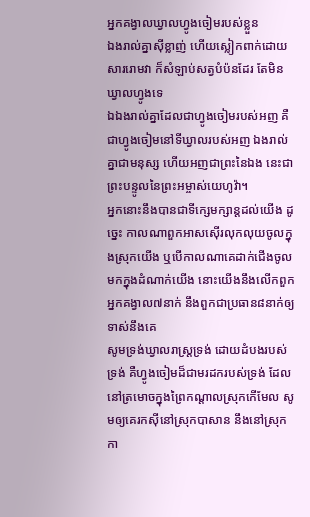អ្នកគង្វាលឃ្វាលហ្វូងចៀមរបស់ខ្លួន
ឯងរាល់គ្នាស៊ីខ្លាញ់ ហើយស្លៀកពាក់ដោយសាររោមវា ក៏សំឡាប់សត្វបំប៉នដែរ តែមិនឃ្វាលហ្វូងទេ
ឯឯងរាល់គ្នាដែលជាហ្វូងចៀមរបស់អញ គឺជាហ្វូងចៀមនៅទីឃ្វាលរបស់អញ ឯងរាល់គ្នាជាមនុស្ស ហើយអញជាព្រះនៃឯង នេះជាព្រះបន្ទូលនៃព្រះអម្ចាស់យេហូវ៉ា។
អ្នកនោះនឹងបានជាទីក្សេមក្សាន្តដល់យើង ដូច្នេះ កាលណាពួកអាសស៊ើរលុកលុយចូលក្នុងស្រុកយើង ឬបើកាលណាគេដាក់ជើងចូលមកក្នុងដំណាក់យើង នោះយើងនឹងលើកពួកអ្នកគង្វាល៧នាក់ នឹងពួកជាប្រធាន៨នាក់ឲ្យទាស់នឹងគេ
សូមទ្រង់ឃ្វាលរាស្ត្រទ្រង់ ដោយដំបងរបស់ទ្រង់ គឺហ្វូងចៀមដ៏ជាមរដករបស់ទ្រង់ ដែលនៅត្រមោចក្នុងព្រៃកណ្តាលស្រុកកើមែល សូមឲ្យគេរកស៊ីនៅស្រុកបាសាន នឹងនៅស្រុកកា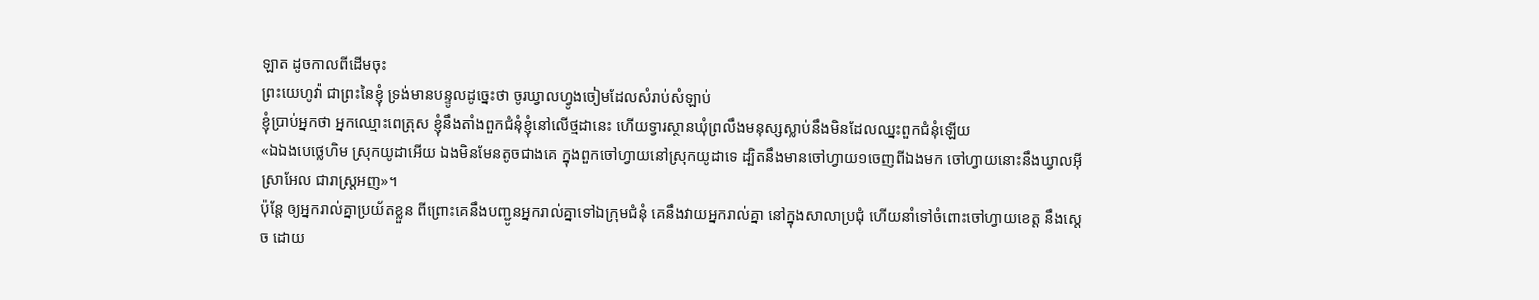ឡាត ដូចកាលពីដើមចុះ
ព្រះយេហូវ៉ា ជាព្រះនៃខ្ញុំ ទ្រង់មានបន្ទូលដូច្នេះថា ចូរឃ្វាលហ្វូងចៀមដែលសំរាប់សំឡាប់
ខ្ញុំប្រាប់អ្នកថា អ្នកឈ្មោះពេត្រុស ខ្ញុំនឹងតាំងពួកជំនុំខ្ញុំនៅលើថ្មដានេះ ហើយទ្វារស្ថានឃុំព្រលឹងមនុស្សស្លាប់នឹងមិនដែលឈ្នះពួកជំនុំឡើយ
«ឯឯងបេថ្លេហិម ស្រុកយូដាអើយ ឯងមិនមែនតូចជាងគេ ក្នុងពួកចៅហ្វាយនៅស្រុកយូដាទេ ដ្បិតនឹងមានចៅហ្វាយ១ចេញពីឯងមក ចៅហ្វាយនោះនឹងឃ្វាលអ៊ីស្រាអែល ជារាស្ត្រអញ»។
ប៉ុន្តែ ឲ្យអ្នករាល់គ្នាប្រយ័តខ្លួន ពីព្រោះគេនឹងបញ្ជូនអ្នករាល់គ្នាទៅឯក្រុមជំនុំ គេនឹងវាយអ្នករាល់គ្នា នៅក្នុងសាលាប្រជុំ ហើយនាំទៅចំពោះចៅហ្វាយខេត្ត នឹងស្តេច ដោយ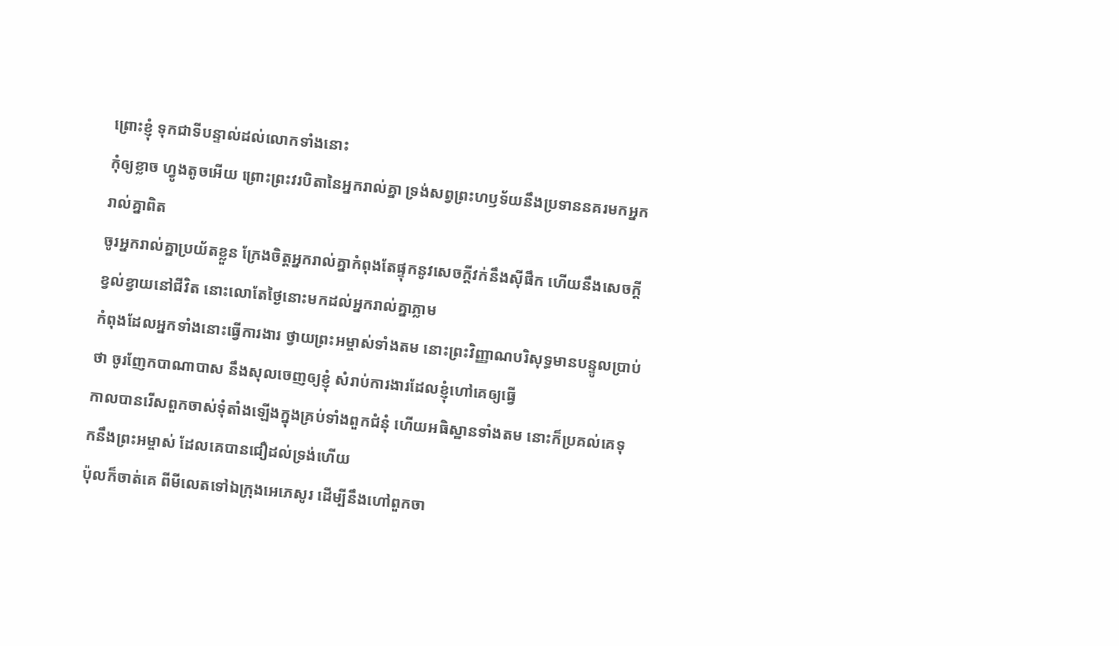ព្រោះខ្ញុំ ទុកជាទីបន្ទាល់ដល់លោកទាំងនោះ
កុំឲ្យខ្លាច ហ្វូងតូចអើយ ព្រោះព្រះវរបិតានៃអ្នករាល់គ្នា ទ្រង់សព្វព្រះហឫទ័យនឹងប្រទាននគរមកអ្នករាល់គ្នាពិត
ចូរអ្នករាល់គ្នាប្រយ័តខ្លួន ក្រែងចិត្តអ្នករាល់គ្នាកំពុងតែផ្ទុកនូវសេចក្ដីវក់នឹងស៊ីផឹក ហើយនឹងសេចក្ដីខ្វល់ខ្វាយនៅជីវិត នោះលោតែថ្ងៃនោះមកដល់អ្នករាល់គ្នាភ្លាម
កំពុងដែលអ្នកទាំងនោះធ្វើការងារ ថ្វាយព្រះអម្ចាស់ទាំងតម នោះព្រះវិញ្ញាណបរិសុទ្ធមានបន្ទូលប្រាប់ថា ចូរញែកបាណាបាស នឹងសុលចេញឲ្យខ្ញុំ សំរាប់ការងារដែលខ្ញុំហៅគេឲ្យធ្វើ
កាលបានរើសពួកចាស់ទុំតាំងឡើងក្នុងគ្រប់ទាំងពួកជំនុំ ហើយអធិស្ឋានទាំងតម នោះក៏ប្រគល់គេទុកនឹងព្រះអម្ចាស់ ដែលគេបានជឿដល់ទ្រង់ហើយ
ប៉ុលក៏ចាត់គេ ពីមីលេតទៅឯក្រុងអេភេសូរ ដើម្បីនឹងហៅពួកចា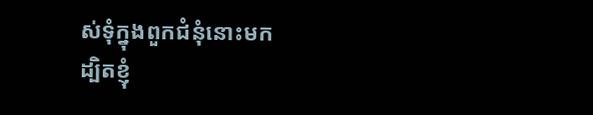ស់ទុំក្នុងពួកជំនុំនោះមក
ដ្បិតខ្ញុំ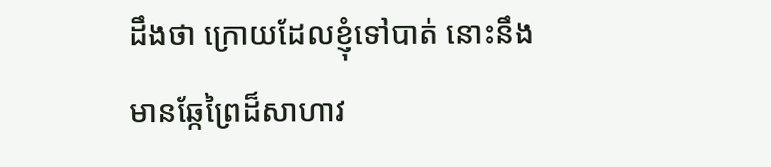ដឹងថា ក្រោយដែលខ្ញុំទៅបាត់ នោះនឹងមានឆ្កែព្រៃដ៏សាហាវ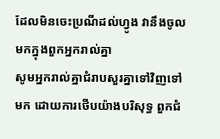ដែលមិនចេះប្រណីដល់ហ្វូង វានឹងចូលមកក្នុងពួកអ្នករាល់គ្នា
សូមអ្នករាល់គ្នាជំរាបសួរគ្នាទៅវិញទៅមក ដោយការថើបយ៉ាងបរិសុទ្ធ ពួកជំ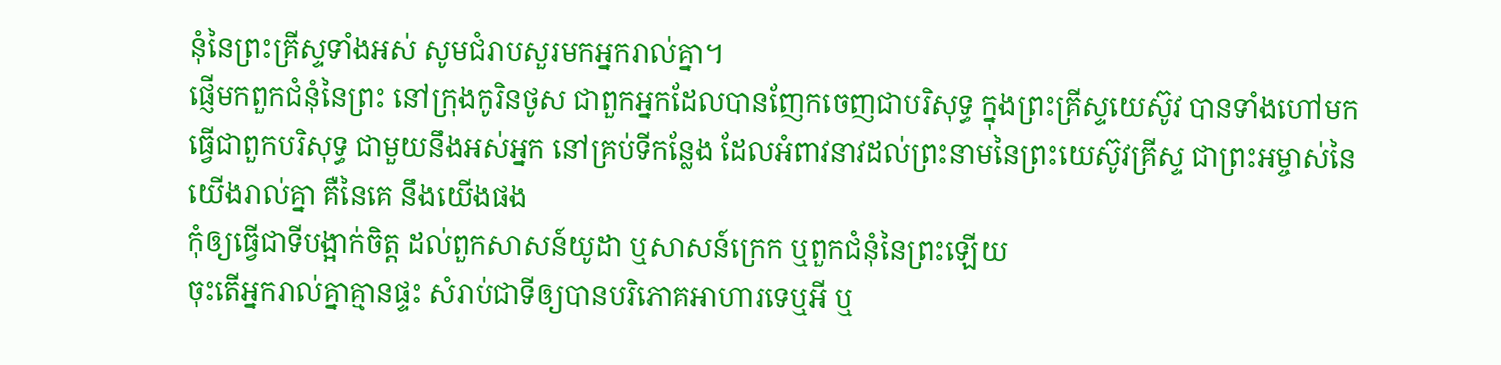នុំនៃព្រះគ្រីស្ទទាំងអស់ សូមជំរាបសួរមកអ្នករាល់គ្នា។
ផ្ញើមកពួកជំនុំនៃព្រះ នៅក្រុងកូរិនថូស ជាពួកអ្នកដែលបានញែកចេញជាបរិសុទ្ធ ក្នុងព្រះគ្រីស្ទយេស៊ូវ បានទាំងហៅមកធ្វើជាពួកបរិសុទ្ធ ជាមួយនឹងអស់អ្នក នៅគ្រប់ទីកន្លែង ដែលអំពាវនាវដល់ព្រះនាមនៃព្រះយេស៊ូវគ្រីស្ទ ជាព្រះអម្ចាស់នៃយើងរាល់គ្នា គឺនៃគេ នឹងយើងផង
កុំឲ្យធ្វើជាទីបង្អាក់ចិត្ត ដល់ពួកសាសន៍យូដា ឬសាសន៍ក្រេក ឬពួកជំនុំនៃព្រះឡើយ
ចុះតើអ្នករាល់គ្នាគ្មានផ្ទះ សំរាប់ជាទីឲ្យបានបរិភោគអាហារទេឬអី ឬ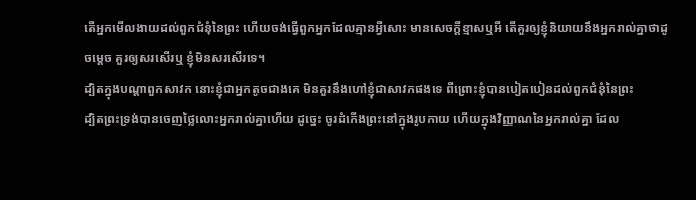តើអ្នកមើលងាយដល់ពួកជំនុំនៃព្រះ ហើយចង់ធ្វើពួកអ្នកដែលគ្មានអ្វីសោះ មានសេចក្ដីខ្មាសឬអី តើគួរឲ្យខ្ញុំនិយាយនឹងអ្នករាល់គ្នាថាដូចម្តេច គួរឲ្យសរសើរឬ ខ្ញុំមិនសរសើរទេ។
ដ្បិតក្នុងបណ្តាពួកសាវក នោះខ្ញុំជាអ្នកតូចជាងគេ មិនគួរនឹងហៅខ្ញុំជាសាវកផងទេ ពីព្រោះខ្ញុំបានបៀតបៀនដល់ពួកជំនុំនៃព្រះ
ដ្បិតព្រះទ្រង់បានចេញថ្លៃលោះអ្នករាល់គ្នាហើយ ដូច្នេះ ចូរដំកើងព្រះនៅក្នុងរូបកាយ ហើយក្នុងវិញ្ញាណនៃអ្នករាល់គ្នា ដែល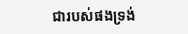ជារបស់ផងទ្រង់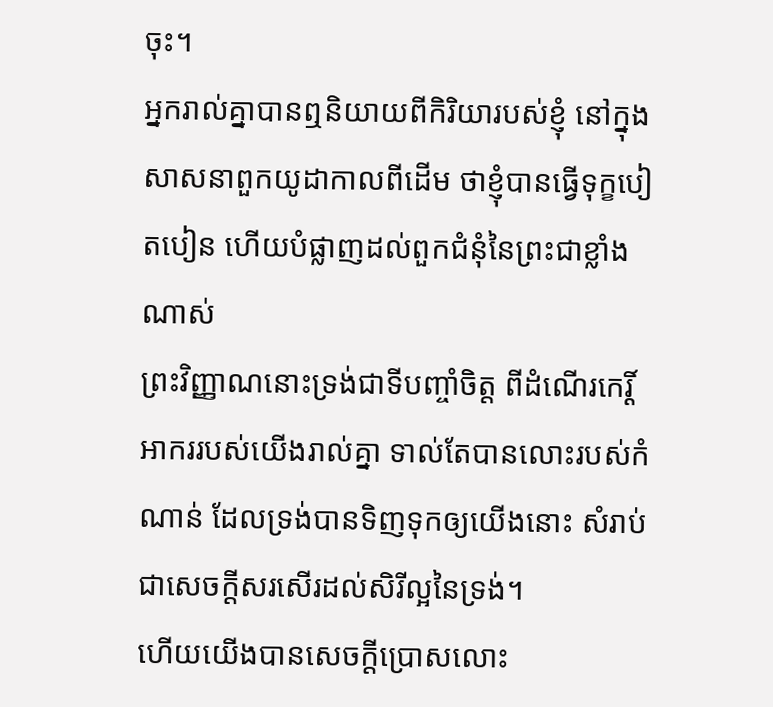ចុះ។
អ្នករាល់គ្នាបានឮនិយាយពីកិរិយារបស់ខ្ញុំ នៅក្នុងសាសនាពួកយូដាកាលពីដើម ថាខ្ញុំបានធ្វើទុក្ខបៀតបៀន ហើយបំផ្លាញដល់ពួកជំនុំនៃព្រះជាខ្លាំងណាស់
ព្រះវិញ្ញាណនោះទ្រង់ជាទីបញ្ចាំចិត្ត ពីដំណើរកេរ្តិ៍អាកររបស់យើងរាល់គ្នា ទាល់តែបានលោះរបស់កំណាន់ ដែលទ្រង់បានទិញទុកឲ្យយើងនោះ សំរាប់ជាសេចក្ដីសរសើរដល់សិរីល្អនៃទ្រង់។
ហើយយើងបានសេចក្ដីប្រោសលោះ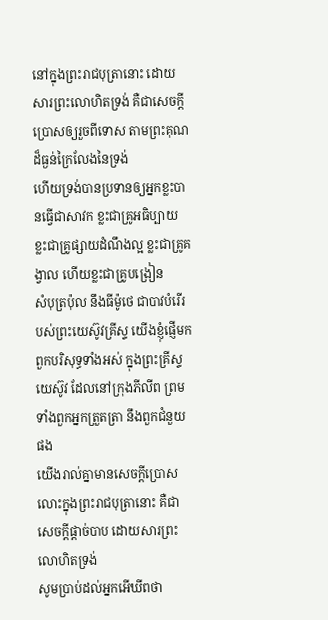នៅក្នុងព្រះរាជបុត្រានោះ ដោយសារព្រះលោហិតទ្រង់ គឺជាសេចក្ដីប្រោសឲ្យរួចពីទោស តាមព្រះគុណដ៏ធ្ងន់ក្រៃលែងនៃទ្រង់
ហើយទ្រង់បានប្រទានឲ្យអ្នកខ្លះបានធ្វើជាសាវក ខ្លះជាគ្រូអធិប្បាយ ខ្លះជាគ្រូផ្សាយដំណឹងល្អ ខ្លះជាគ្រូគង្វាល ហើយខ្លះជាគ្រូបង្រៀន
សំបុត្រប៉ុល នឹងធីម៉ូថេ ជាបាវបំរើរបស់ព្រះយេស៊ូវគ្រីស្ទ យើងខ្ញុំផ្ញើមកពួកបរិសុទ្ធទាំងអស់ ក្នុងព្រះគ្រីស្ទយេស៊ូវ ដែលនៅក្រុងភីលីព ព្រមទាំងពួកអ្នកត្រួតត្រា នឹងពួកជំនួយផង
យើងរាល់គ្នាមានសេចក្ដីប្រោសលោះក្នុងព្រះរាជបុត្រានោះ គឺជាសេចក្ដីផ្តាច់បាប ដោយសារព្រះលោហិតទ្រង់
សូមប្រាប់ដល់អ្នកអើឃីពថា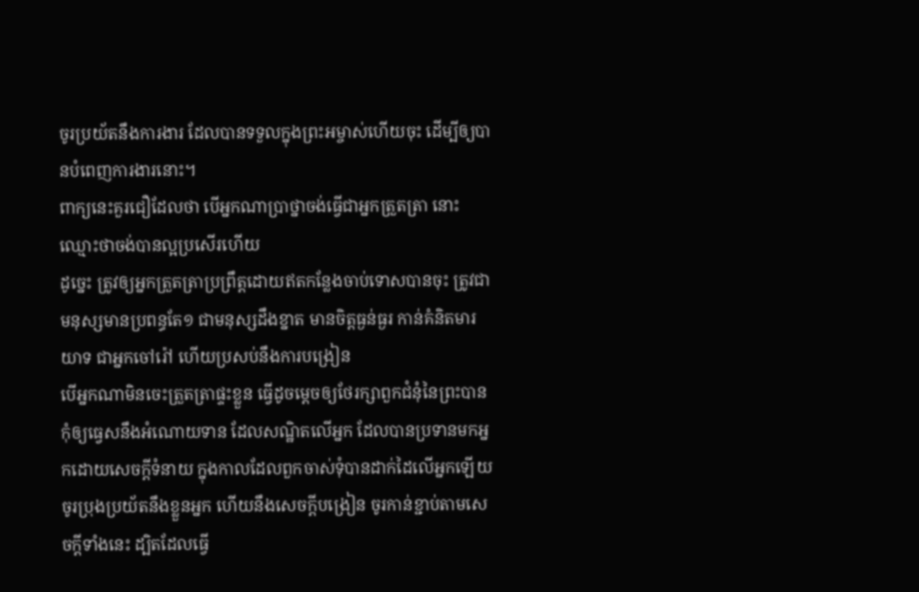ចូរប្រយ័តនឹងការងារ ដែលបានទទួលក្នុងព្រះអម្ចាស់ហើយចុះ ដើម្បីឲ្យបានបំពេញការងារនោះ។
ពាក្យនេះគួរជឿដែលថា បើអ្នកណាប្រាថ្នាចង់ធ្វើជាអ្នកត្រួតត្រា នោះឈ្មោះថាចង់បានល្អប្រសើរហើយ
ដូច្នេះ ត្រូវឲ្យអ្នកត្រួតត្រាប្រព្រឹត្តដោយឥតកន្លែងចាប់ទោសបានចុះ ត្រូវជាមនុស្សមានប្រពន្ធតែ១ ជាមនុស្សដឹងខ្នាត មានចិត្តធ្ងន់ធ្ងរ កាន់គំនិតមារយាទ ជាអ្នកចៅរ៉ៅ ហើយប្រសប់នឹងការបង្រៀន
បើអ្នកណាមិនចេះត្រួតត្រាផ្ទះខ្លួន ធ្វើដូចម្តេចឲ្យថែរក្សាពួកជំនុំនៃព្រះបាន
កុំឲ្យធ្វេសនឹងអំណោយទាន ដែលសណ្ឋិតលើអ្នក ដែលបានប្រទានមកអ្នកដោយសេចក្ដីទំនាយ ក្នុងកាលដែលពួកចាស់ទុំបានដាក់ដៃលើអ្នកឡើយ
ចូរប្រុងប្រយ័តនឹងខ្លួនអ្នក ហើយនឹងសេចក្ដីបង្រៀន ចូរកាន់ខ្ជាប់តាមសេចក្ដីទាំងនេះ ដ្បិតដែលធ្វើ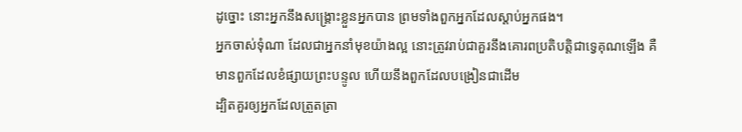ដូច្នោះ នោះអ្នកនឹងសង្គ្រោះខ្លួនអ្នកបាន ព្រមទាំងពួកអ្នកដែលស្តាប់អ្នកផង។
អ្នកចាស់ទុំណា ដែលជាអ្នកនាំមុខយ៉ាងល្អ នោះត្រូវរាប់ជាគួរនឹងគោរពប្រតិបត្តិជាទ្វេគុណឡើង គឺមានពួកដែលខំផ្សាយព្រះបន្ទូល ហើយនឹងពួកដែលបង្រៀនជាដើម
ដ្បិតគួរឲ្យអ្នកដែលត្រួតត្រា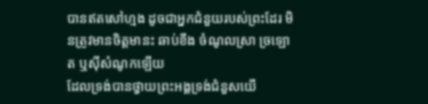បានឥតសៅហ្មង ដូចជាអ្នកជំនួយរបស់ព្រះដែរ មិនត្រូវមានចិត្តមានះ ឆាប់ខឹង ចំណូលស្រា ច្រឡោត ឬស៊ីសំណូកឡើយ
ដែលទ្រង់បានថ្វាយព្រះអង្គទ្រង់ជំនួសយើ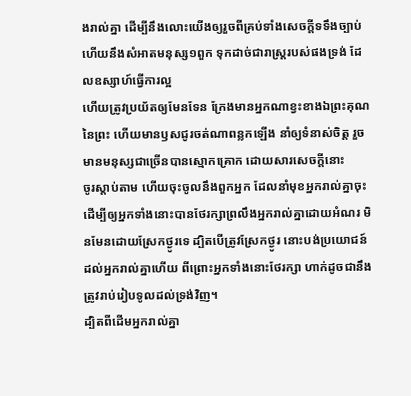ងរាល់គ្នា ដើម្បីនឹងលោះយើងឲ្យរួចពីគ្រប់ទាំងសេចក្ដីទទឹងច្បាប់ ហើយនឹងសំអាតមនុស្ស១ពួក ទុកដាច់ជារាស្ត្ររបស់ផងទ្រង់ ដែលឧស្សាហ៍ធ្វើការល្អ
ហើយត្រូវប្រយ័តឲ្យមែនទែន ក្រែងមានអ្នកណាខ្វះខាងឯព្រះគុណនៃព្រះ ហើយមានឫសជូរចត់ណាពន្លកឡើង នាំឲ្យទំនាស់ចិត្ត រួចមានមនុស្សជាច្រើនបានស្មោកគ្រោក ដោយសារសេចក្ដីនោះ
ចូរស្តាប់តាម ហើយចុះចូលនឹងពួកអ្នក ដែលនាំមុខអ្នករាល់គ្នាចុះ ដើម្បីឲ្យអ្នកទាំងនោះបានថែរក្សាព្រលឹងអ្នករាល់គ្នាដោយអំណរ មិនមែនដោយស្រែកថ្ងូរទេ ដ្បិតបើត្រូវស្រែកថ្ងូរ នោះបង់ប្រយោជន៍ដល់អ្នករាល់គ្នាហើយ ពីព្រោះអ្នកទាំងនោះថែរក្សា ហាក់ដូចជានឹងត្រូវរាប់រៀបទូលដល់ទ្រង់វិញ។
ដ្បិតពីដើមអ្នករាល់គ្នា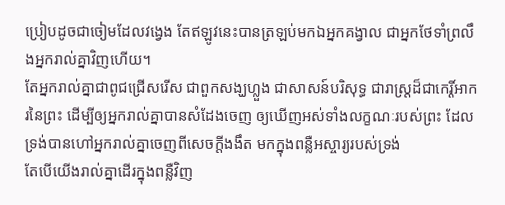ប្រៀបដូចជាចៀមដែលវង្វេង តែឥឡូវនេះបានត្រឡប់មកឯអ្នកគង្វាល ជាអ្នកថែទាំព្រលឹងអ្នករាល់គ្នាវិញហើយ។
តែអ្នករាល់គ្នាជាពូជជ្រើសរើស ជាពួកសង្ឃហ្លួង ជាសាសន៍បរិសុទ្ធ ជារាស្ត្រដ៏ជាកេរ្តិ៍អាករនៃព្រះ ដើម្បីឲ្យអ្នករាល់គ្នាបានសំដែងចេញ ឲ្យឃើញអស់ទាំងលក្ខណៈរបស់ព្រះ ដែលទ្រង់បានហៅអ្នករាល់គ្នាចេញពីសេចក្ដីងងឹត មកក្នុងពន្លឺអស្ចារ្យរបស់ទ្រង់
តែបើយើងរាល់គ្នាដើរក្នុងពន្លឺវិញ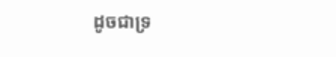ដូចជាទ្រ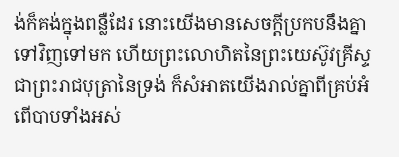ង់ក៏គង់ក្នុងពន្លឺដែរ នោះយើងមានសេចក្ដីប្រកបនឹងគ្នាទៅវិញទៅមក ហើយព្រះលោហិតនៃព្រះយេស៊ូវគ្រីស្ទ ជាព្រះរាជបុត្រានៃទ្រង់ ក៏សំអាតយើងរាល់គ្នាពីគ្រប់អំពើបាបទាំងអស់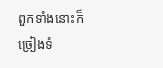ពួកទាំងនោះក៏ច្រៀងទំ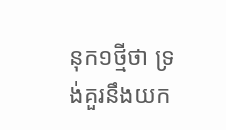នុក១ថ្មីថា ទ្រង់គួរនឹងយក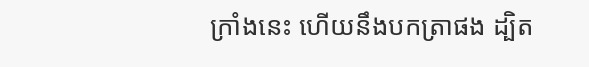ក្រាំងនេះ ហើយនឹងបកត្រាផង ដ្បិត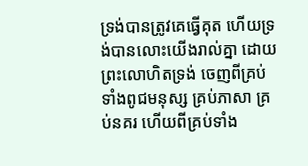ទ្រង់បានត្រូវគេធ្វើគុត ហើយទ្រង់បានលោះយើងរាល់គ្នា ដោយព្រះលោហិតទ្រង់ ចេញពីគ្រប់ទាំងពូជមនុស្ស គ្រប់ភាសា គ្រប់នគរ ហើយពីគ្រប់ទាំង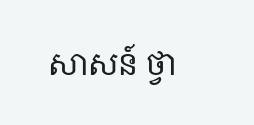សាសន៍ ថ្វា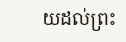យដល់ព្រះ